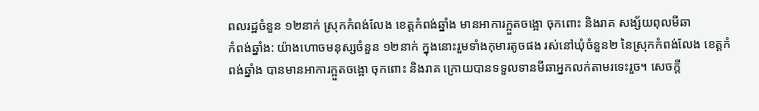ពលរដ្ឋចំនួន ១២នាក់ ស្រុកកំពង់លែង ខេត្តកំពង់ឆ្នាំង មានអាការក្អួតចង្អោ ចុកពោះ និងរាគ សង្ស័យពុលមីឆា
កំពង់ឆ្នាំង: យ៉ាងហោចមនុស្សចំនួន ១២នាក់ ក្នុងនោះរួមទាំងកុមារតូចផង រស់នៅឃុំចំនួន២ នៃស្រុកកំពង់លែង ខេត្តកំពង់ឆ្នាំង បានមានអាការក្អួតចង្អោ ចុកពោះ និងរាគ ក្រោយបានទទួលទានមីឆាអ្នកលក់តាមរទេះរួច។ សេចក្តី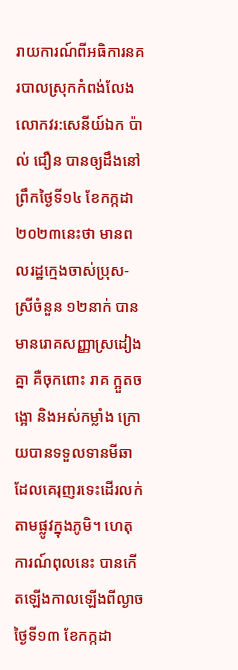រាយការណ៍ពីអធិការនគរបាលស្រុកកំពង់លែង លោកវរ:សេនីយ៍ឯក ប៉ាល់ ជឿន បានឲ្យដឹងនៅព្រឹកថ្ងៃទី១៤ ខែកក្កដា ២០២៣នេះថា មានពលរដ្ឋក្មេងចាស់ប្រុស-ស្រីចំនួន ១២នាក់ បានមានរោគសញ្ញាស្រដៀងគ្នា គឺចុកពោះ រាគ ក្អួតចង្អោ និងអស់កម្លាំង ក្រោយបានទទួលទានមីឆា ដែលគេរុញរទេះដើរលក់តាមផ្លូវក្នុងភូមិ។ ហេតុការណ៍ពុលនេះ បានកើតឡើងកាលឡើងពីល្ងាចថ្ងៃទី១៣ ខែកក្កដា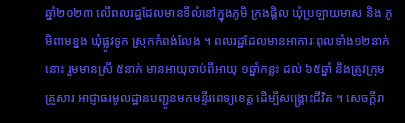ឆ្នាំ២០២៣ លើពលរដ្ឋដែលមានទីលំនៅក្នុងភូមិ ក្រងផ្តិល ឃុំប្រឡាយមាស និង ភូមិពាមខ្នង ឃុំផ្លូវទូក ស្រុកកំពង់លែង ។ ពលរដ្ឋដែលមានអាការៈពុលទាំង១២នាក់នោះ រួមមានស្រី ៥នាក់ មានអាយុចាប់ពីអាយុ ១ឆ្នាំកន្លះ ដល់ ៦៥ឆ្នាំ និងត្រូវក្រុមគ្រួសារ អាជ្ញាធរមូលដ្ឋានបញ្ជូនមកមន្ទីរពេទ្យខេត្ត ដើម្បីសង្គ្រោះជីវិត ។ សេចក្តីរា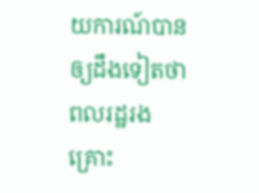យការណ៍បានឲ្យដឹងទៀតថា ពលរដ្ឋរងគ្រោះ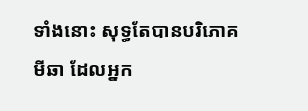ទាំងនោះ សុទ្ធតែបានបរិភោគមីឆា ដែលអ្នក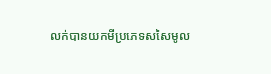លក់បានយកមីប្រភេទសសៃមូល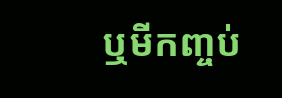ឬមីកញ្ចប់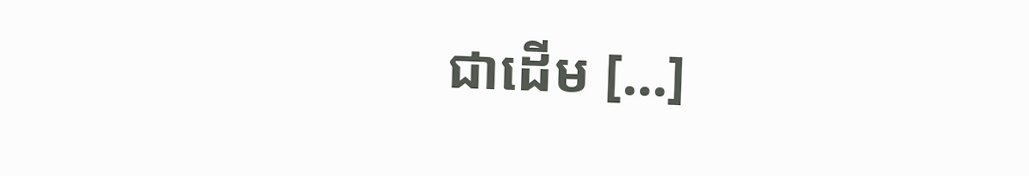ជាដើម […]